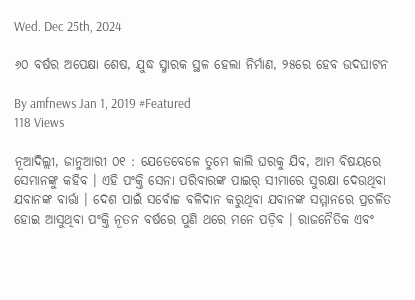Wed. Dec 25th, 2024

୬୦ ବର୍ଷର ଅପେକ୍ଷା ଶେଷ, ଯୁଦ୍ଧ ସ୍ମାରକ ସ୍ଥଳ ହେଲା ନିର୍ମାଣ, ୨୫ରେ ହେବ ଉଦଘାଟନ

By amfnews Jan 1, 2019 #Featured
118 Views

ନୂଆଦିଲ୍ଲୀ, ଜାନୁଆରୀ ୦୧ : ଯେତେବେଳେ ତୁମେ କାଲି ଘରକୁ ଯିବ, ଆମ ବିଷୟରେ ସେମାନଙ୍କୁ କହିବ । ଏହି ପଂକ୍ତି ସେନା ପରିବାରଙ୍କ ପାଇର୍ ସୀମାରେ ସୁରକ୍ଷା ଦେଉଥିବା ଯବାନଙ୍କ ବାର୍ତ୍ତା । ଦେଶ ପାଇଁ ସର୍ବୋଚ୍ଚ ବଳିଦାନ କରୁଥିବା ଯବାନଙ୍କ ସମ୍ମାନରେ ପ୍ରଚଳିତ ହୋଇ ଆସୁଥିବା ପଂକ୍ତି ନୂତନ ବର୍ଷରେ ପୁଣି ଥରେ ମନେ ପଡ଼ିବ । ରାଜନୈତିକ ଏବଂ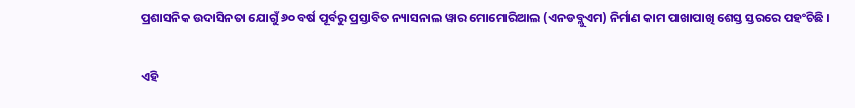ପ୍ରଶାସନିକ ଉଦାସିନତା ଯୋଗୁଁ ୬୦ ବର୍ଷ ପୂର୍ବରୁ ପ୍ରସ୍ତାବିତ ନ୍ୟାସନାଲ ୱାର ମୋମୋରିଆଲ (ଏନଡବ୍ଲୁଏମ) ନିର୍ମାଣ କାମ ପାଖାପାଖି ଶେସ୍ତ ସ୍ତରରେ ପହଂଚିଛି ।

ଏହି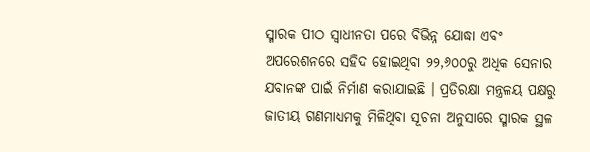ସ୍ମାରକ ପୀଠ ସ୍ୱାଧୀନତା ପରେ ବିଭିନ୍ନ ଯୋଦ୍ଧା ଏବଂ ଅପରେଶନରେ ସହିଦ ହୋଇଥିବା ୨୨,୬୦୦ରୁ ଅଧିକ ସେନାର ଯବାନଙ୍କ ପାଇଁ ନିର୍ମାଣ କରାଯାଇଛି । ପ୍ରତିରକ୍ଷା ମନ୍ତ୍ରଳୟ ପକ୍ଷରୁ ଜାତୀୟ ଗଣମାଧ୍ୟମକୁ ମିଳିଥିବା ସୂଚନା ଅନୁସାରେ ସ୍ମାରକ ସ୍ଥଳ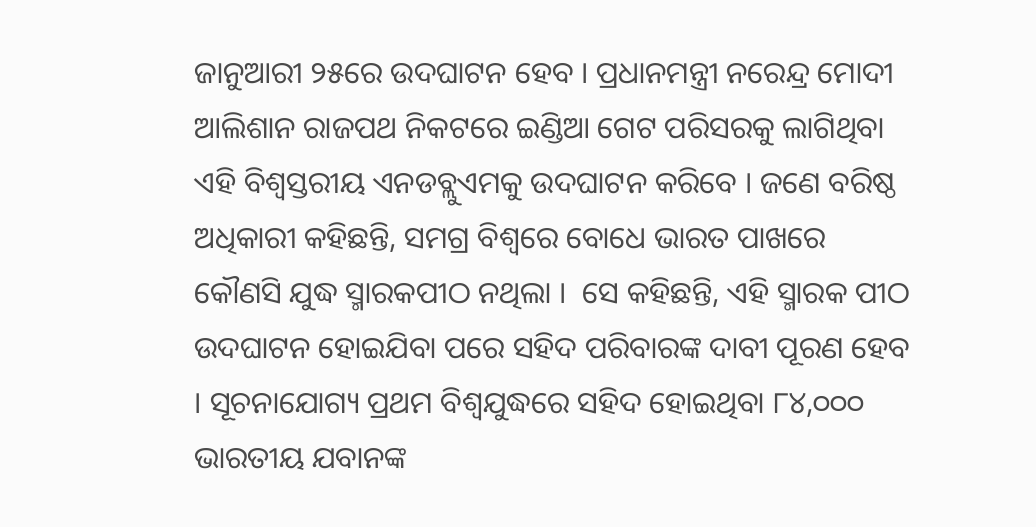ଜାନୁଆରୀ ୨୫ରେ ଉଦଘାଟନ ହେବ । ପ୍ରଧାନମନ୍ତ୍ରୀ ନରେନ୍ଦ୍ର ମୋଦୀ ଆଲିଶାନ ରାଜପଥ ନିକଟରେ ଇଣ୍ଡିଆ ଗେଟ ପରିସରକୁ ଲାଗିଥିବା ଏହି ବିଶ୍ୱସ୍ତରୀୟ ଏନଡବ୍ଲୁଏମକୁ ଉଦଘାଟନ କରିବେ । ଜଣେ ବରିଷ୍ଠ ଅଧିକାରୀ କହିଛନ୍ତି, ସମଗ୍ର ବିଶ୍ୱରେ ବୋଧେ ଭାରତ ପାଖରେ କୌଣସି ଯୁଦ୍ଧ ସ୍ମାରକପୀଠ ନଥିଲା ।  ସେ କହିଛନ୍ତି, ଏହି ସ୍ମାରକ ପୀଠ ଉଦଘାଟନ ହୋଇଯିବା ପରେ ସହିଦ ପରିବାରଙ୍କ ଦାବୀ ପୂରଣ ହେବ । ସୂଚନାଯୋଗ୍ୟ ପ୍ରଥମ ବିଶ୍ୱଯୁଦ୍ଧରେ ସହିଦ ହୋଇଥିବା ୮୪,୦୦୦ ଭାରତୀୟ ଯବାନଙ୍କ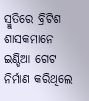ସ୍ମୁତିରେ ବ୍ରିଟିଶ ଶାସକମାନେ ଇଣ୍ଡିଆ ଗେଟ ନିର୍ମାଣ କରିଥିଲେ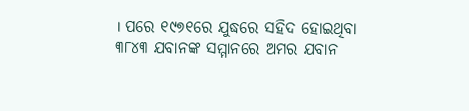। ପରେ ୧୯୭୧ରେ ଯୁଦ୍ଧରେ ସହିଦ ହୋଇଥିବା ୩୮୪୩ ଯବାନଙ୍କ ସମ୍ମାନରେ ଅମର ଯବାନ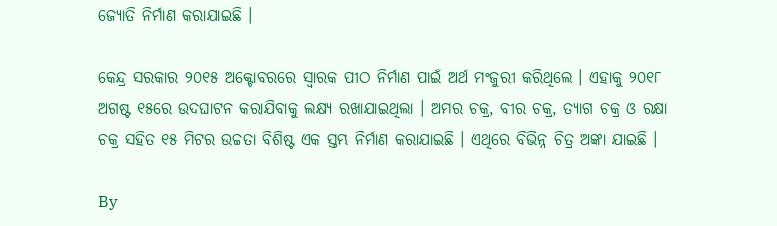ଜ୍ୟୋତି ନିର୍ମାଣ କରାଯାଇଛି ।

କେନ୍ଦ୍ର ସରକାର ୨୦୧୫ ଅକ୍ଟୋବରରେ ସ୍ୱାରକ ପୀଠ ନିର୍ମାଣ ପାଇଁ ଅର୍ଥ ମଂଜୁରୀ କରିଥିଲେ । ଏହାକୁ ୨୦୧୮ ଅଗଷ୍ଟ ୧୫ରେ ଉଦଘାଟନ କରାଯିବାକୁ ଲକ୍ଷ୍ୟ ରଖାଯାଇଥିଲା । ଅମର ଚକ୍ର, ବୀର ଚକ୍ର, ତ୍ୟାଗ ଚକ୍ର ଓ ରକ୍ଷା ଚକ୍ର ସହିତ ୧୫ ମିଟର ଉଚ୍ଚତା ବିଶିଷ୍ଟ ଏକ ସ୍ତମ୍ଭ ନିର୍ମାଣ କରାଯାଇଛି । ଏଥିରେ ବିଭିନ୍ନ ଚିତ୍ର ଅଙ୍କା ଯାଇଛି ।

By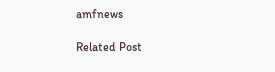amfnews

Related Post